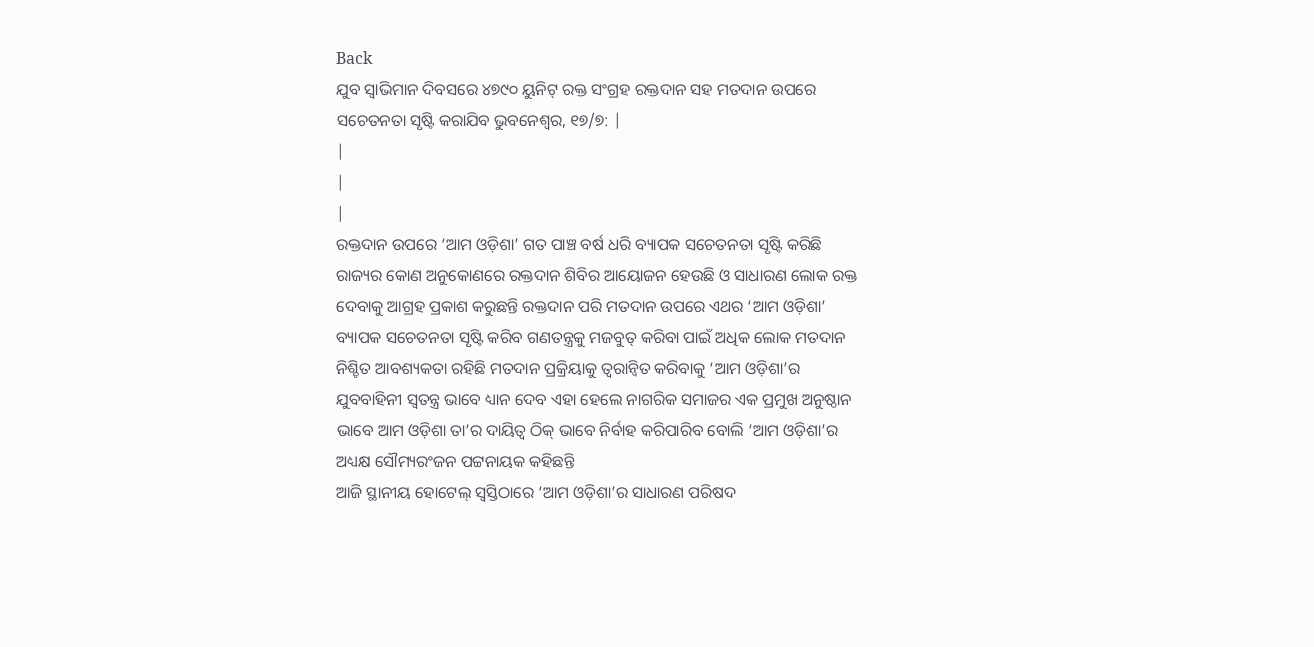Back
ଯୁବ ସ୍ବାଭିମାନ ଦିବସରେ ୪୭୯୦ ୟୁନିଟ୍ ରକ୍ତ ସଂଗ୍ରହ ରକ୍ତଦାନ ସହ ମତଦାନ ଉପରେ ସଚେତନତା ସୃଷ୍ଟି କରାଯିବ ଭୁବନେଶ୍ବର, ୧୭/୭: |
|
|
|
ରକ୍ତଦାନ ଉପରେ ‘ଆମ ଓଡ଼ିଶା’ ଗତ ପାଞ୍ଚ ବର୍ଷ ଧରି ବ୍ୟାପକ ସଚେତନତା ସୃଷ୍ଟି କରିଛି ରାଜ୍ୟର କୋଣ ଅନୁକୋଣରେ ରକ୍ତଦାନ ଶିବିର ଆୟୋଜନ ହେଉଛି ଓ ସାଧାରଣ ଲୋକ ରକ୍ତ ଦେବାକୁ ଆଗ୍ରହ ପ୍ରକାଶ କରୁଛନ୍ତି ରକ୍ତଦାନ ପରି ମତଦାନ ଉପରେ ଏଥର ‘ଆମ ଓଡ଼ିଶା’ ବ୍ୟାପକ ସଚେତନତା ସୃଷ୍ଟି କରିବ ଗଣତନ୍ତ୍ରକୁ ମଜବୁତ୍ କରିବା ପାଇଁ ଅଧିକ ଲୋକ ମତଦାନ ନିଶ୍ଚିତ ଆବଶ୍ୟକତା ରହିଛି ମତଦାନ ପ୍ରକ୍ରିୟାକୁ ତ୍ବରାନ୍ବିତ କରିବାକୁ ‘ଆମ ଓଡ଼ିଶା’ର ଯୁବବାହିନୀ ସ୍ବତନ୍ତ୍ର ଭାବେ ଧ୍ୟାନ ଦେବ ଏହା ହେଲେ ନାଗରିକ ସମାଜର ଏକ ପ୍ରମୁଖ ଅନୁଷ୍ଠାନ ଭାବେ ଆମ ଓଡ଼ିଶା ତା’ର ଦାୟିତ୍ବ ଠିକ୍ ଭାବେ ନିର୍ବାହ କରିପାରିବ ବୋଲି ‘ଆମ ଓଡ଼ିଶା’ର ଅଧ୍ୟକ୍ଷ ସୌମ୍ୟରଂଜନ ପଟ୍ଟନାୟକ କହିଛନ୍ତି
ଆଜି ସ୍ଥାନୀୟ ହୋଟେଲ୍ ସ୍ବସ୍ତିଠାରେ ‘ଆମ ଓଡ଼ିଶା’ର ସାଧାରଣ ପରିଷଦ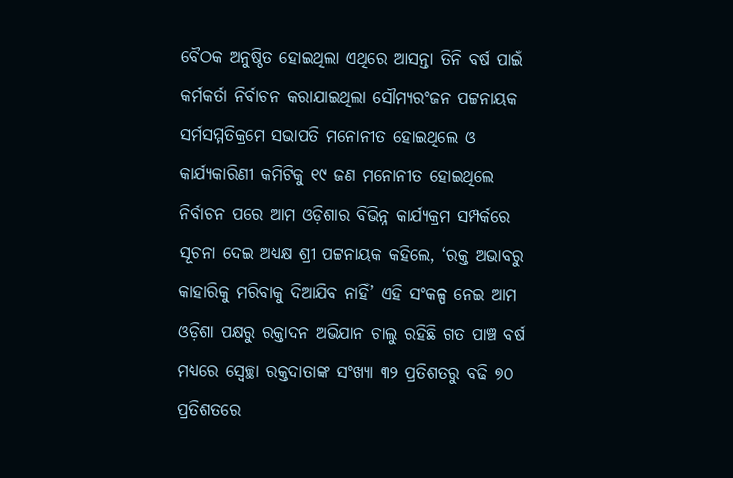ବୈଠକ ଅନୁଷ୍ଠିତ ହୋଇଥିଲା ଏଥିରେ ଆସନ୍ତା ତିନି ବର୍ଷ ପାଇଁ କର୍ମକର୍ତା ନିର୍ବାଚନ କରାଯାଇଥିଲା ସୌମ୍ୟରଂଜନ ପଟ୍ଟନାୟକ ସର୍ମସମ୍ମତିକ୍ରମେ ସଭାପତି ମନୋନୀତ ହୋଇଥିଲେ ଓ କାର୍ଯ୍ୟକାରିଣୀ କମିଟିକୁ ୧୯ ଜଣ ମନୋନୀତ ହୋଇଥିଲେ
ନିର୍ବାଚନ ପରେ ଆମ ଓଡ଼ିଶାର ବିଭିନ୍ନ କାର୍ଯ୍ୟକ୍ରମ ସମ୍ପର୍କରେ ସୂଚନା ଦେଇ ଅଧ୍ୟକ୍ଷ ଶ୍ରୀ ପଟ୍ଟନାୟକ କହିଲେ, ‘ରକ୍ତ ଅଭାବରୁ କାହାରିକୁ ମରିବାକୁ ଦିଆଯିବ ନାହିଁ’ ଏହି ସଂକଳ୍ପ ନେଇ ଆମ ଓଡ଼ିଶା ପକ୍ଷରୁ ରକ୍ତାଦନ ଅଭିଯାନ ଚାଲୁ ରହିଛି ଗତ ପାଞ୍ଚ ବର୍ଷ ମଧ୍ୟରେ ସ୍ବେଚ୍ଛା ରକ୍ତଦାତାଙ୍କ ସଂଖ୍ୟା ୩୨ ପ୍ରତିଶତରୁ ବଢି ୭୦ ପ୍ରତିଶତରେ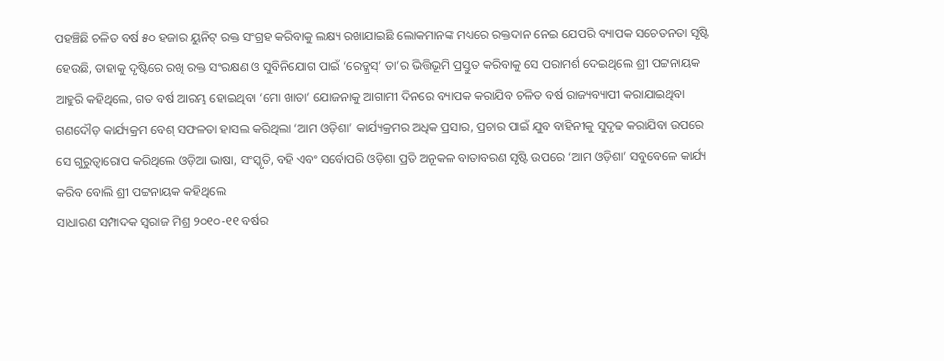ପହଞ୍ଚିଛି ଚଳିତ ବର୍ଷ ୫୦ ହଜାର ୟୁନିଟ୍ ରକ୍ତ ସଂଗ୍ରହ କରିବାକୁ ଲକ୍ଷ୍ୟ ରଖାଯାଇଛି ଲୋକମାନଙ୍କ ମଧ୍ୟରେ ରକ୍ତଦାନ ନେଇ ଯେପରି ବ୍ୟାପକ ସଚେତନତା ସୃଷ୍ଟି ହେଉଛି, ତାହାକୁ ଦୃଷ୍ଟିରେ ରଖି ରକ୍ତ ସଂରକ୍ଷଣ ଓ ସୁବିନିଯୋଗ ପାଇଁ ‘ରେଡ୍କ୍ରସ୍’ ତା’ର ଭିତ୍ତିଭୂମି ପ୍ରସ୍ତୁତ କରିବାକୁ ସେ ପରାମର୍ଶ ଦେଇଥିଲେ ଶ୍ରୀ ପଟ୍ଟନାୟକ ଆହୁରି କହିଥିଲେ, ଗତ ବର୍ଷ ଆରମ୍ଭ ହୋଇଥିବା ‘ମୋ ଖାତା’ ଯୋଜନାକୁ ଆଗାମୀ ଦିନରେ ବ୍ୟାପକ କରାଯିବ ଚଳିତ ବର୍ଷ ରାଜ୍ୟବ୍ୟାପୀ କରାଯାଇଥିବା ଗଣଦୌଡ଼ କାର୍ଯ୍ୟକ୍ରମ ବେଶ୍ ସଫଳତା ହାସଲ କରିଥିଲା ‘ଆମ ଓଡ଼ିଶା’ କାର୍ଯ୍ୟକ୍ରମର ଅଧିକ ପ୍ରସାର, ପ୍ରଚାର ପାଇଁ ଯୁବ ବାହିନୀକୁ ସୁଦୃଢ କରାଯିବା ଉପରେ ସେ ଗୁରୁତ୍ବାରୋପ କରିଥିଲେ ଓଡ଼ିଆ ଭାଷା, ସଂସ୍କୃତି, ବହି ଏବଂ ସର୍ବୋପରି ଓଡ଼ିଶା ପ୍ରତି ଅନୂକଳ ବାତାବରଣ ସୃଷ୍ଟି ଉପରେ ‘ଆମ ଓଡ଼ିଶା’ ସବୁବେଳେ କାର୍ଯ୍ୟ କରିବ ବୋଲି ଶ୍ରୀ ପଟ୍ଟନାୟକ କହିଥିଲେ
ସାଧାରଣ ସମ୍ପାଦକ ସ୍ବରାଜ ମିଶ୍ର ୨୦୧୦-୧୧ ବର୍ଷର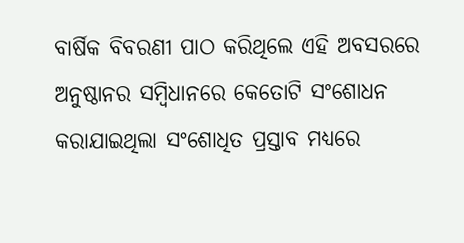ବାର୍ଷିକ ବିବରଣୀ ପାଠ କରିଥିଲେ ଏହି ଅବସରରେ ଅନୁଷ୍ଠାନର ସମ୍ବିଧାନରେ କେତୋଟି ସଂଶୋଧନ କରାଯାଇଥିଲା ସଂଶୋଧିତ ପ୍ରସ୍ତାବ ମଧ୍ୟରେ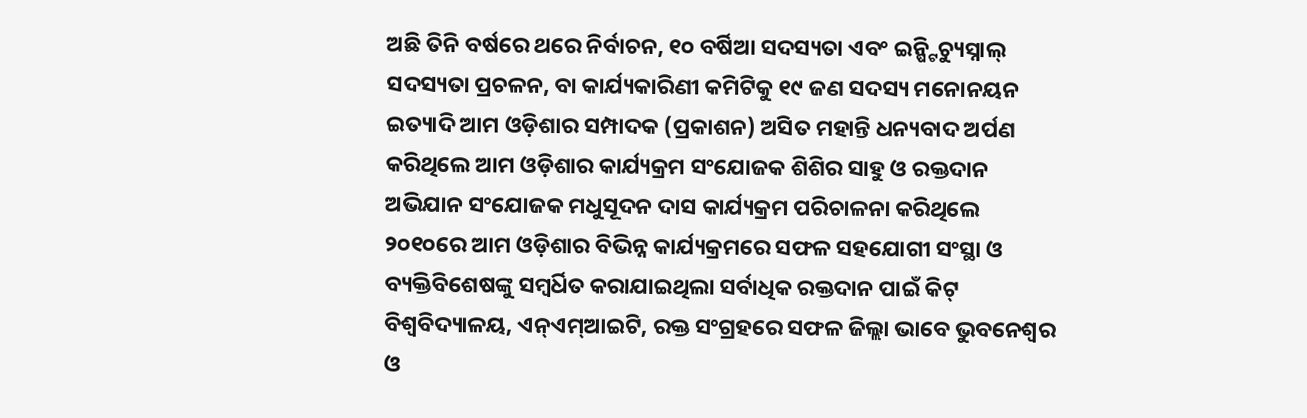ଅଛି ତିନି ବର୍ଷରେ ଥରେ ନିର୍ବାଚନ, ୧୦ ବର୍ଷିଆ ସଦସ୍ୟତା ଏବଂ ଇନ୍ଷ୍ଟିଚ୍ୟୁସ୍ନାଲ୍ ସଦସ୍ୟତା ପ୍ରଚଳନ, ବା କାର୍ଯ୍ୟକାରିଣୀ କମିଟିକୁ ୧୯ ଜଣ ସଦସ୍ୟ ମନୋନୟନ ଇତ୍ୟାଦି ଆମ ଓଡ଼ିଶାର ସମ୍ପାଦକ (ପ୍ରକାଶନ) ଅସିତ ମହାନ୍ତି ଧନ୍ୟବାଦ ଅର୍ପଣ କରିଥିଲେ ଆମ ଓଡ଼ିଶାର କାର୍ଯ୍ୟକ୍ରମ ସଂଯୋଜକ ଶିଶିର ସାହୁ ଓ ରକ୍ତଦାନ ଅଭିଯାନ ସଂଯୋଜକ ମଧୁସୂଦନ ଦାସ କାର୍ଯ୍ୟକ୍ରମ ପରିଚାଳନା କରିଥିଲେ
୨୦୧୦ରେ ଆମ ଓଡ଼ିଶାର ବିଭିନ୍ନ କାର୍ଯ୍ୟକ୍ରମରେ ସଫଳ ସହଯୋଗୀ ସଂସ୍ଥା ଓ ବ୍ୟକ୍ତିବିଶେଷଙ୍କୁ ସମ୍ବର୍ଧିତ କରାଯାଇଥିଲା ସର୍ବାଧିକ ରକ୍ତଦାନ ପାଇଁ କିଟ୍ ବିଶ୍ବବିଦ୍ୟାଳୟ, ଏନ୍ଏମ୍ଆଇଟି, ରକ୍ତ ସଂଗ୍ରହରେ ସଫଳ ଜିଲ୍ଲା ଭାବେ ଭୁବନେଶ୍ବର ଓ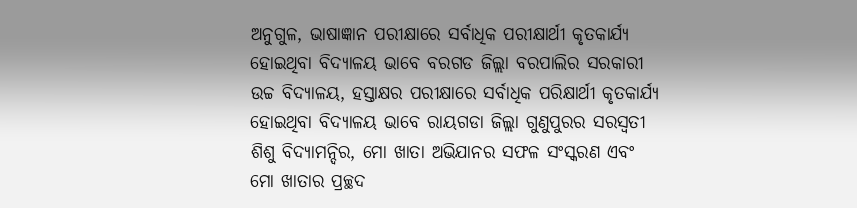ଅନୁଗୁଳ, ଭାଷାଜ୍ଞାନ ପରୀକ୍ଷାରେ ସର୍ବାଧିକ ପରୀକ୍ଷାର୍ଥୀ କୃତକାର୍ଯ୍ୟ ହୋଇଥିବା ବିଦ୍ୟାଳୟ ଭାବେ ବରଗଡ ଜିଲ୍ଲା ବରପାଲିର ସରକାରୀ ଉଚ୍ଚ ବିଦ୍ୟାଳୟ, ହସ୍ତାକ୍ଷର ପରୀକ୍ଷାରେ ସର୍ବାଧିକ ପରିକ୍ଷାର୍ଥୀ କୃତକାର୍ଯ୍ୟ ହୋଇଥିବା ବିଦ୍ୟାଳୟ ଭାବେ ରାୟଗଡା ଜିଲ୍ଲା ଗୁଣୁପୁରର ସରସ୍ବତୀ ଶିଶୁ ବିଦ୍ୟାମନ୍ଦିର, ମୋ ଖାତା ଅଭିଯାନର ସଫଳ ସଂସ୍କରଣ ଏବଂ ମୋ ଖାତାର ପ୍ରଚ୍ଛଦ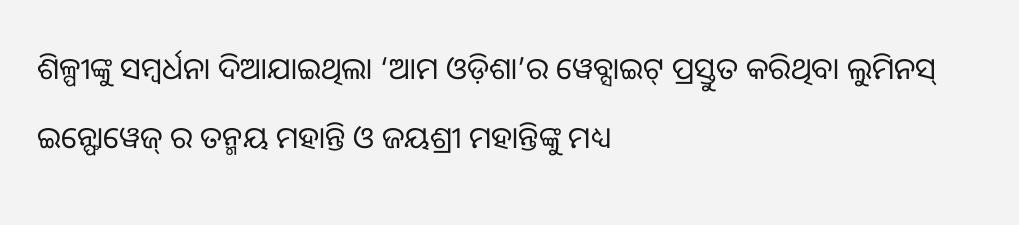ଶିଳ୍ପୀଙ୍କୁ ସମ୍ବର୍ଧନା ଦିଆଯାଇଥିଲା ‘ଆମ ଓଡ଼ିଶା’ର ୱେବ୍ସାଇଟ୍ ପ୍ରସ୍ତୁତ କରିଥିବା ଲୁମିନସ୍ ଇନ୍ଫୋୱେଜ୍ ର ତନ୍ମୟ ମହାନ୍ତି ଓ ଜୟଶ୍ରୀ ମହାନ୍ତିଙ୍କୁ ମଧ୍ୟ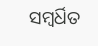ସମ୍ବର୍ଧିତ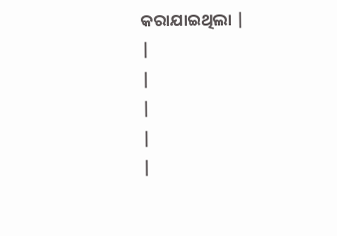କରାଯାଇଥିଲା |
|
|
|
|
|